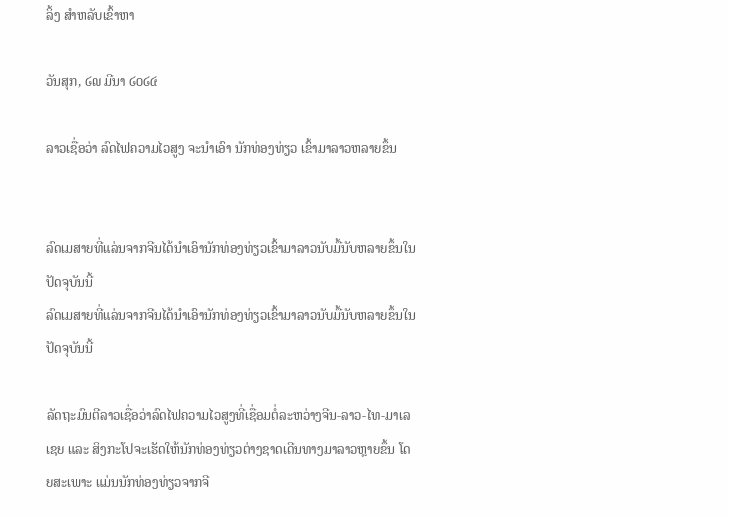ລິ້ງ ສຳຫລັບເຂົ້າຫາ

ວັນສຸກ, ໒໙ ມີນາ ໒໐໒໔

ລາວເຊື່ອວ່າ ລົດໄຟຄວາມໄວສູງ ຈະນຳເອົາ ນັກທ່ອງທ່ຽວ ເຂົ້າມາລາວຫລາຍຂຶ້ນ


ລົດເມສາຍທີ່ແລ່ນຈາກຈີນໄດ້ນໍາເອົານັກທ່ອງທ່ຽວເຂົ້າມາລາວນັບມື້ນັບຫລາຍຂຶ້ນໃນປັດຈຸບັນນີ້
ລົດເມສາຍທີ່ແລ່ນຈາກຈີນໄດ້ນໍາເອົານັກທ່ອງທ່ຽວເຂົ້າມາລາວນັບມື້ນັບຫລາຍຂຶ້ນໃນປັດຈຸບັນນີ້

ລັດຖະມົນຕີລາວເຊື່ອວ່າລົດໄຟຄວາມໄວສູງທີ່ເຊື່ອມຕໍ່ລະຫວ່າງຈີນ-ລາວ-ໄທ-ມາເລເຊຍ ແລະ ສິງກະໂປຈະເຮັດໃຫ້ນັກທ່ອງທ່ຽວຕ່າງຊາດເດີນທາງມາລາວຫຼາຍຂຶ້ນ ໂດຍສະເພາະ ແມ່ນນັກທ່ອງທ່ຽວຈາກຈີ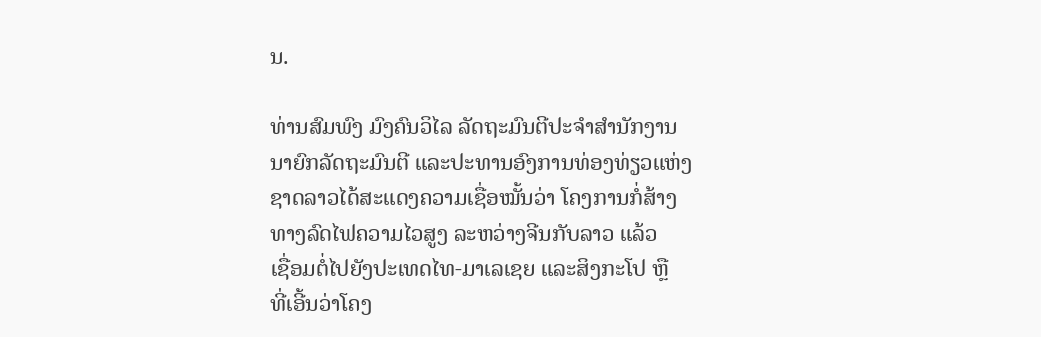ນ.

ທ່ານສົມພົງ ມົງຄົນວິໄລ ລັດຖະມົນຕີປະຈໍາສໍານັກງານ
ນາຍົກລັດຖະມົນຕີ ແລະປະທານອົງການທ່ອງທ່ຽວແຫ່ງ
ຊາດລາວໄດ້ສະແດງຄວາມເຊື່ອໝັ້ນວ່າ ໂຄງການກໍ່ສ້າງ
ທາງລົດໄຟຄວາມໄວສູງ ລະຫວ່າງຈີນກັບລາວ ແລ້ວ
ເຊື່ອມຕໍ່ໄປຍັງປະເທດໄທ-ມາເລເຊຍ ແລະສິງກະໂປ ຫຼື
ທີ່ເອີ້ນວ່າໂຄງ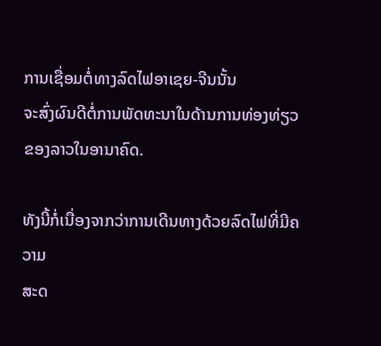ການເຊື່ອມຕໍ່ທາງລົດໄຟອາເຊຍ-ຈີນນັ້ນ
ຈະສົ່ງຜົນດີຕໍ່ການພັດທະນາໃນດ້ານການທ່ອງທ່ຽວ
ຂອງລາວໃນອານາຄົດ.

ທັງນີ້ກໍ່ເນື່ອງຈາກວ່າການເດີນທາງດ້ວຍລົດໄຟທີ່ມີຄວາມ
ສະດ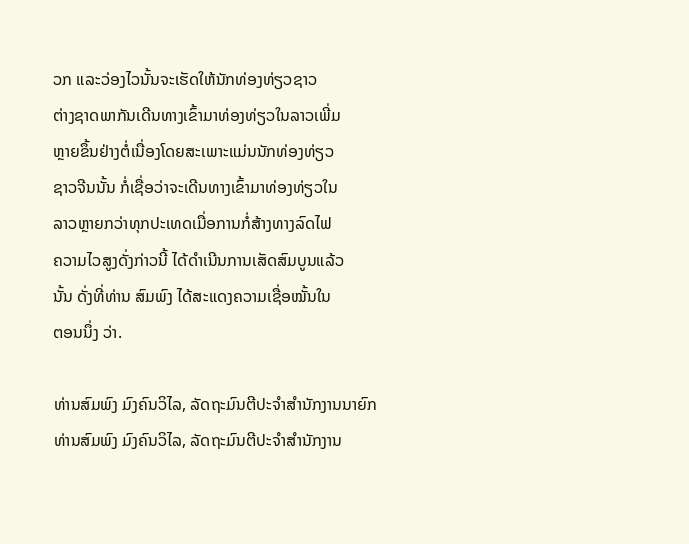ວກ ແລະວ່ອງໄວນັ້ນຈະເຮັດໃຫ້ນັກທ່ອງທ່ຽວຊາວ
ຕ່າງຊາດພາກັນເດີນທາງເຂົ້າມາທ່ອງທ່ຽວໃນລາວເພີ່ມ
ຫຼາຍຂຶ້ນຢ່າງຕໍ່ເນື່ອງໂດຍສະເພາະແມ່ນນັກທ່ອງທ່ຽວ
ຊາວຈີນນັ້ນ ກໍ່ເຊື່ອວ່າຈະເດີນທາງເຂົ້າມາທ່ອງທ່ຽວໃນ
ລາວຫຼາຍກວ່າທຸກປະເທດເມື່ອການກໍ່ສ້າງທາງລົດໄຟ
ຄວາມໄວສູງດັ່ງກ່າວນີ້ ໄດ້ດໍາເນີນການເສັດສົມບູນແລ້ວ
ນັ້ນ ດັ່ງທີ່ທ່ານ ສົມພົງ ໄດ້ສະແດງຄວາມເຊື່ອໝັ້ນໃນ
ຕອນນຶ່ງ ວ່າ.

ທ່ານສົມພົງ ມົງຄົນວິໄລ, ລັດຖະມົນຕີປະຈຳສຳນັກງານນາຍົກ
ທ່ານສົມພົງ ມົງຄົນວິໄລ, ລັດຖະມົນຕີປະຈຳສຳນັກງານ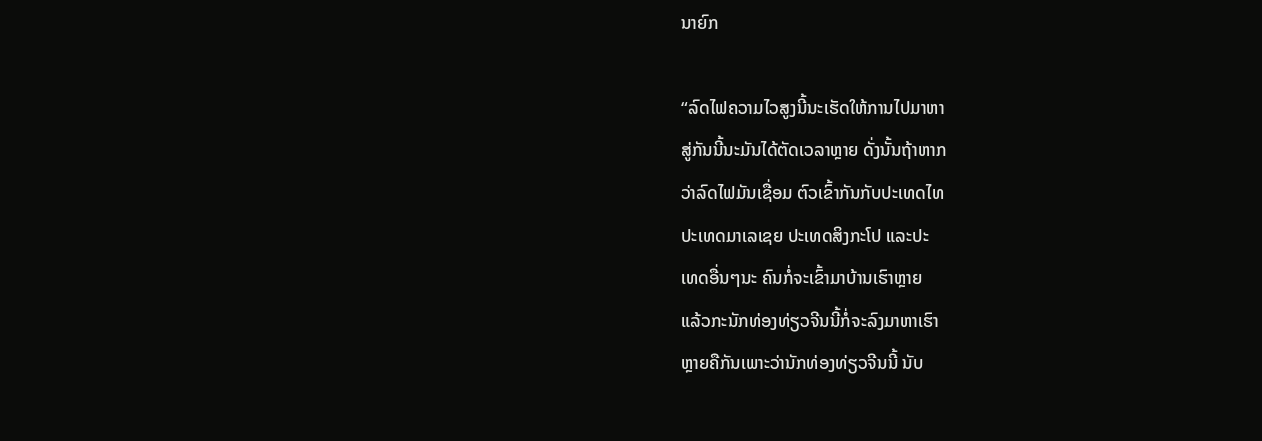ນາຍົກ

“ລົດໄຟຄວາມໄວສູງນີ້ນະເຮັດໃຫ້ການໄປມາຫາ
ສູ່ກັນນີ້ນະມັນໄດ້ຕັດເວລາຫຼາຍ ດັ່ງນັ້ນຖ້າຫາກ
ວ່າລົດໄຟມັນເຊື່ອມ ຕົວເຂົ້າກັນກັບປະເທດໄທ
ປະເທດມາເລເຊຍ ປະເທດສິງກະໂປ ແລະປະ
ເທດອື່ນໆນະ ຄົນກໍ່ຈະເຂົ້າມາບ້ານເຮົາຫຼາຍ
ແລ້ວກະນັກທ່ອງທ່ຽວຈີນນີ້ກໍ່ຈະລົງມາຫາເຮົາ
ຫຼາຍຄືກັນເພາະວ່ານັກທ່ອງທ່ຽວຈີນນີ້ ນັບ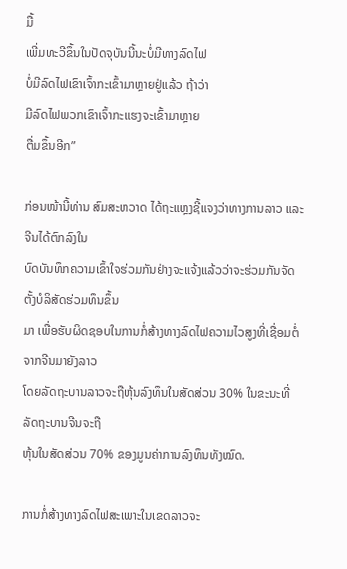ມື້
ເພີ່ມທະວີຂຶ້ນໃນປັດຈຸບັນນີ້ນະບໍ່ມີທາງລົດໄຟ
ບໍ່ມີລົດໄຟເຂົາເຈົ້າກະເຂົ້າມາຫຼາຍຢູ່ແລ້ວ ຖ້າວ່າ
ມີລົດໄຟພວກເຂົາເຈົ້າກະແຮງຈະເຂົ້າມາຫຼາຍ
ຕື່ມຂຶ້ນອີກ”

ກ່ອນໜ້ານີ້ທ່ານ ສົມສະຫວາດ ໄດ້ຖະແຫຼງຊີ້ແຈງວ່າທາງການລາວ ແລະຈີນໄດ້ຕົກລົງໃນ
ບົດບັນທຶກຄວາມເຂົ້າໃຈຮ່ວມກັນຢ່າງຈະແຈ້ງແລ້ວວ່າຈະຮ່ວມກັນຈັດຕັ້ງບໍລິສັດຮ່ວມທຶນຂຶ້ນ
ມາ ເພື່ອຮັບຜິດຊອບໃນການກໍ່ສ້າງທາງລົດໄຟຄວາມໄວສູງທີ່ເຊື່ອມຕໍ່ຈາກຈີນມາຍັງລາວ
ໂດຍລັດຖະບານລາວຈະຖືຫຸ້ນລົງທຶນໃນສັດສ່ວນ 30% ໃນຂະນະທີ່ລັດຖະບານຈີນຈະຖື
ຫຸ້ນໃນສັດສ່ວນ 70% ຂອງມູນຄ່າການລົງທຶນທັງໝົດ.

ການກໍ່ສ້າງທາງລົດໄຟສະເພາະໃນເຂດລາວຈະ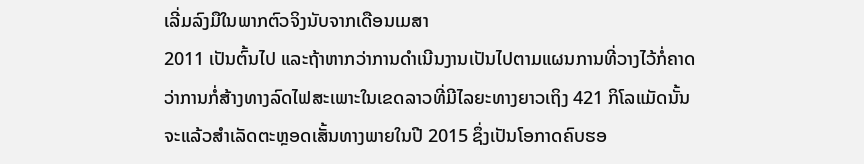ເລີ່ມລົງມືໃນພາກຕົວຈິງນັບຈາກເດືອນເມສາ
2011 ເປັນຕົ້ນໄປ ແລະຖ້າຫາກວ່າການດໍາເນີນງານເປັນໄປຕາມແຜນການທີ່ວາງໄວ້ກໍ່ຄາດ
ວ່າການກໍ່ສ້າງທາງລົດໄຟສະເພາະໃນເຂດລາວທີ່ມີໄລຍະທາງຍາວເຖິງ 421 ກິໂລແມັດນັ້ນ
ຈະແລ້ວສໍາເລັດຕະຫຼອດເສັ້ນທາງພາຍໃນປີ 2015 ຊຶ່ງເປັນໂອກາດຄົບຮອ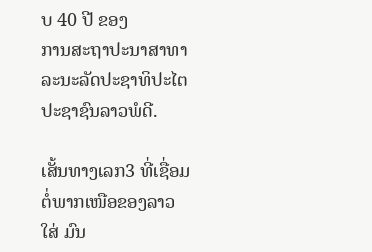ບ 40 ປີ ຂອງ
ການສະຖາປະນາສາທາລະນະລັດປະຊາທິປະໄຕປະຊາຊົນລາວພໍດີ.

ເສັ້ນທາງເລກ3 ທີ່ເຊື່ອມຕໍ່ພາກເໜືອຂອງລາວໃສ່ ມົນ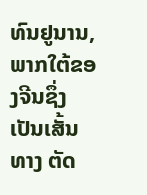ທົນຢູນານ, ພາກໃຕ້ຂອງຈີນຊຶ່ງເປັນເສັ້ນທາງ ຕັດ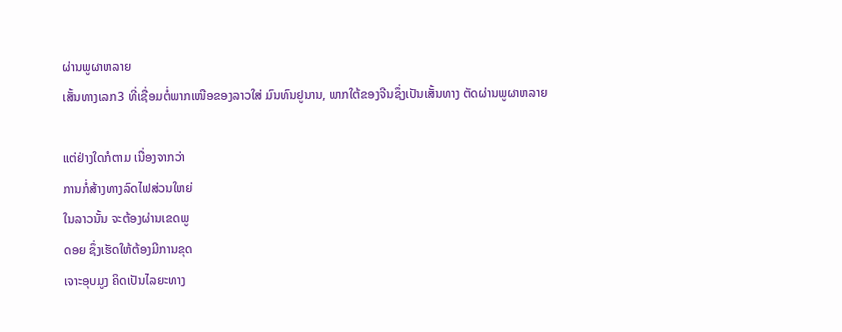ຜ່ານພູຜາຫລາຍ
ເສັ້ນທາງເລກ3 ທີ່ເຊື່ອມຕໍ່ພາກເໜືອຂອງລາວໃສ່ ມົນທົນຢູນານ, ພາກໃຕ້ຂອງຈີນຊຶ່ງເປັນເສັ້ນທາງ ຕັດຜ່ານພູຜາຫລາຍ

ແຕ່ຢ່າງໃດກໍຕາມ ເນື່ອງຈາກວ່າ
ການກໍ່ສ້າງທາງລົດໄຟສ່ວນໃຫຍ່
ໃນລາວນັ້ນ ຈະຕ້ອງຜ່ານເຂດພູ
ດອຍ ຊຶ່ງເຮັດໃຫ້ຕ້ອງມີການຂຸດ
ເຈາະອຸບມູງ ຄິດເປັນໄລຍະທາງ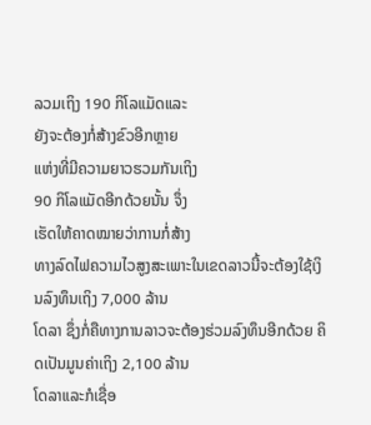ລວມເຖິງ 190 ກິໂລແມັດແລະ
ຍັງຈະຕ້ອງກໍ່ສ້າງຂົວອີກຫຼາຍ
ແຫ່ງທີ່ມີຄວາມຍາວຮວມກັນເຖິງ
90 ກິໂລແມັດອີກດ້ວຍນັ້ນ ຈຶ່ງ
ເຮັດໃຫ້ຄາດໝາຍວ່າການກໍ່ສ້າງ
ທາງລົດໄຟຄວາມໄວສູງສະເພາະໃນເຂດລາວນີ້ຈະຕ້ອງໃຊ້ເງິນລົງທຶນເຖິງ 7,000 ລ້ານ
ໂດລາ ຊຶ່ງກໍ່ຄືທາງການລາວຈະຕ້ອງຮ່ວມລົງທຶນອີກດ້ວຍ ຄິດເປັນມູນຄ່າເຖິງ 2,100 ລ້ານ
ໂດລາແລະກໍເຊື່ອ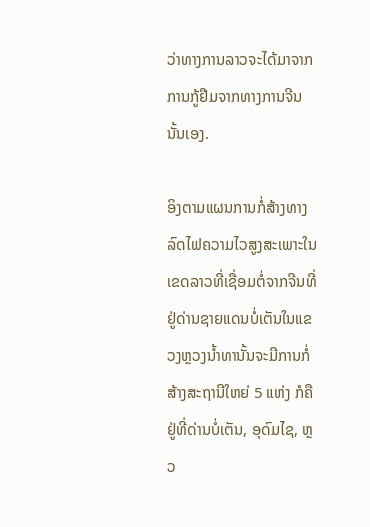ວ່າທາງການລາວຈະໄດ້ມາຈາກການກູ້ຢືມຈາກທາງການຈີນນັ້ນເອງ.

ອິງຕາມແຜນການກໍ່ສ້າງທາງລົດໄຟຄວາມໄວສູງສະເພາະໃນເຂດລາວທີ່ເຊື່ອມຕໍ່ຈາກຈີນທີ່
ຢູ່ດ່ານຊາຍແດນບໍ່ເຕັນໃນແຂວງຫຼວງນໍ້າທານັ້ນຈະມີການກໍ່ສ້າງສະຖານີໃຫຍ່ 5 ແຫ່ງ ກໍຄື
ຢູ່ທີ່ດ່ານບໍ່ເຕັນ, ອຸດົມໄຊ, ຫຼວ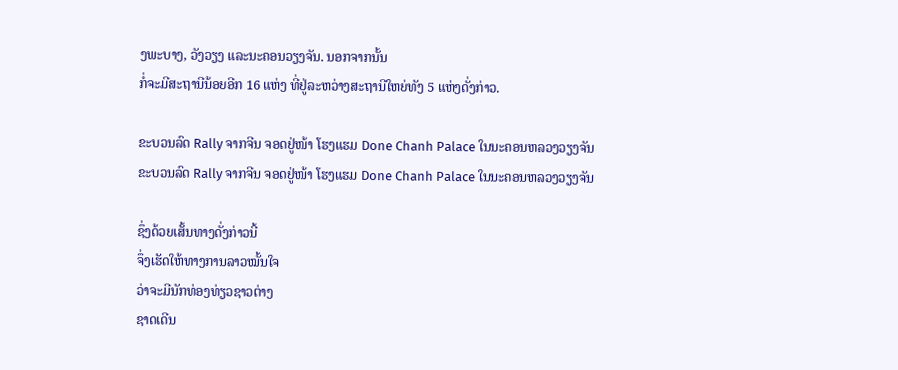ງພະບາງ, ວັງວຽງ ແລະນະຄອນວຽງຈັນ. ນອກຈາກນັ້ນ
ກໍ່ຈະມີສະຖານີນ້ອຍອີກ 16 ແຫ່ງ ທີ່ຢູ່ລະຫວ່າງສະຖານີໃຫຍ່ທັງ 5 ແຫ່ງດັ່ງກ່າວ.

ຂະບວນລົດ Rally ຈາກຈີນ ຈອດຢູ່ໜ້າ ໂຮງແຮມ Done Chanh Palace ໃນນະຄອນຫລວງວຽງຈັນ
ຂະບວນລົດ Rally ຈາກຈີນ ຈອດຢູ່ໜ້າ ໂຮງແຮມ Done Chanh Palace ໃນນະຄອນຫລວງວຽງຈັນ

ຊຶ່ງດ້ວຍເສັ້ນທາງດັ່ງກ່າວນີ້
ຈຶ່ງເຮັດໃຫ້ທາງການລາວໝັ້ນໃຈ
ວ່າຈະມີນັກທ່ອງທ່ຽວຊາວຕ່າງ
ຊາດເດີນ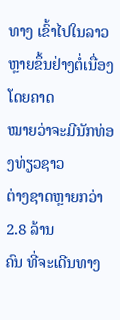ທາງ ເຂົ້າໄປໃນລາວ
ຫຼາຍຂຶ້ນຢ່າງຕໍ່ເນື່ອງ ໂດຍຄາດ
ໝາຍວ່າຈະມີນັກທ່ອງທ່ຽວຊາວ
ຕ່າງຊາດຫຼາຍກວ່າ 2.8 ລ້ານ
ຄົນ ທີ່ຈະເດີນທາງ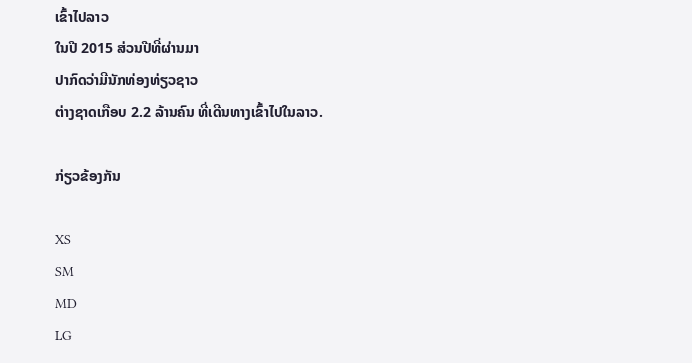ເຂົ້າໄປລາວ
ໃນປີ 2015 ສ່ວນປີທີ່ຜ່ານມາ
ປາກົດວ່າມີນັກທ່ອງທ່ຽວຊາວ
ຕ່າງຊາດເກືອບ 2.2 ລ້ານຄົນ ທີ່ເດີນທາງເຂົ້າໄປໃນລາວ.

ກ່ຽວຂ້ອງກັນ

XS
SM
MD
LG